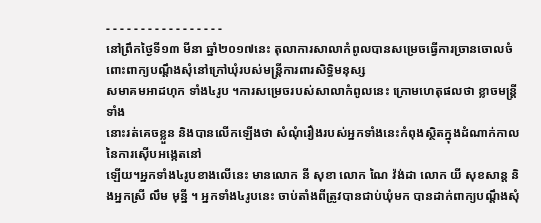- - - - - - - - - - - - - - - - -
នៅព្រឹកថ្ងៃទី១៣ មីនា ឆ្នាំ២០១៧នេះ តុលាការសាលាកំពូលបានសម្រេចធ្វើការច្រានចោលចំពោះពាក្យបណ្ដឹងសុំនៅក្រៅឃុំរបស់មន្រ្តីការពារសិទ្ធិមនុស្ស
សមាគមអាដហុក ទាំង៤រូប ។ការសម្រេចរបស់សាលាកំពូលនេះ ក្រោមហេតុផលថា ខ្លាចមន្រ្តីទាំង
នោះរត់គេចខ្លួន និងបានលើកឡើងថា សំណុំរឿងរបស់អ្នកទាំងនេះកំពុងស្ថិតក្នុងដំណាក់កាលនៃការស៊ើបអង្កេតនៅ
ឡើយ។អ្នកទាំង៤រូបខាងលើនេះ មានលោក នី សុខា លោក ណៃ វ៉ង់ដា លោក យី សុខសាន្ត និងអ្នកស្រី លឹម មុន្នី ។ អ្នកទាំង៤រូបនេះ ចាប់តាំងពីត្រូវបានជាប់ឃុំមក បានដាក់ពាក្យបណ្ដឹងសុំ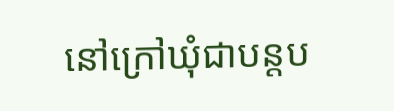នៅក្រៅឃុំជាបន្តប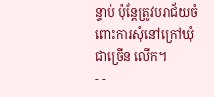ន្ទាប់ ប៉ុន្តែត្រូវបរាជ័យចំពោះការសុំនៅក្រៅឃុំជាច្រើន លើក។
- -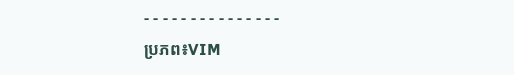- - - - - - - - - - - - - - -
ប្រភព៖VIM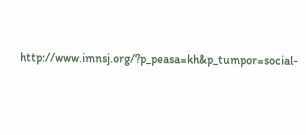http://www.imnsj.org/?p_peasa=kh&p_tumpor=social-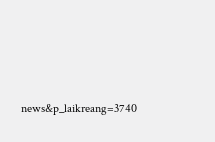news&p_laikreang=3740